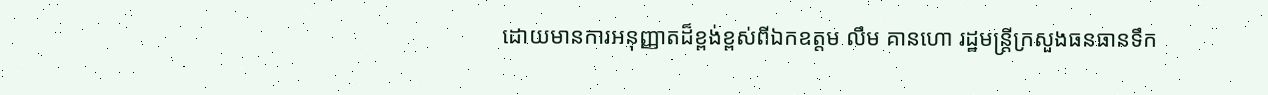ដោយមានការអនុញ្ញាតដ៏ខ្ពង់ខ្ពស់ពីឯកឧត្តម លឹម គានហោ រដ្ឋមន្ត្រីក្រសួងធនធានទឹក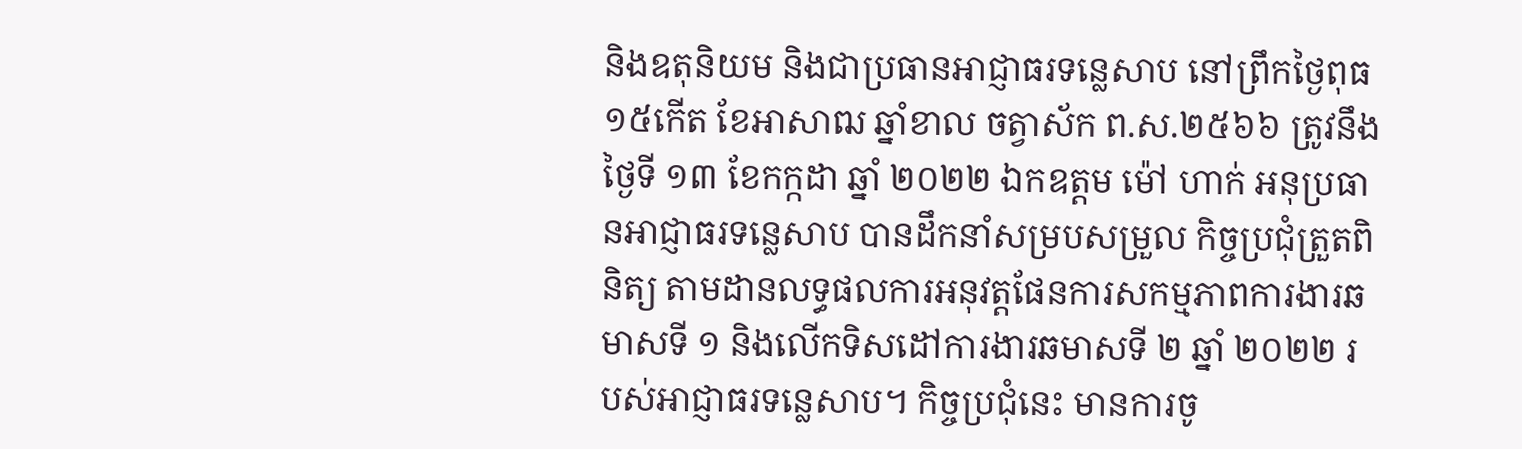និងឧតុនិយម និងជាប្រធានអាជ្ញាធរទន្លេសាប នៅព្រឹកថ្ងៃពុធ ១៥កើត ខែអាសាឍ ឆ្នាំខាល ចត្វាស័ក ព.ស.២៥៦៦ ត្រូវនឹងថ្ងៃទី ១៣ ខែកក្កដា ឆ្នាំ ២០២២ ឯកឧត្តម ម៉ៅ ហាក់ អនុប្រធានអាជ្ញាធរទន្លេសាប បានដឹកនាំសម្របសម្រួល កិច្ចប្រជុំត្រួតពិនិត្យ តាមដានលទ្ធផលការអនុវត្តផែនការសកម្មភាពការងារឆមាសទី ១ និងលើកទិសដៅការងារឆមាសទី ២ ឆ្នាំ ២០២២ របស់អាជ្ញាធរទន្លេសាប។ កិច្ចប្រជុំនេះ មានការចូ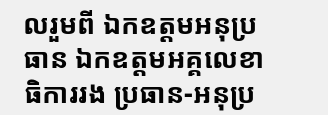លរួមពី ឯកឧត្តមអនុប្រធាន ឯកឧត្តមអគ្គលេខាធិការរង ប្រធាន-អនុប្រ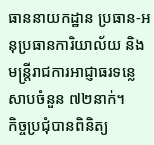ធាននាយកដ្ឋាន ប្រធាន-អនុប្រធានការិយាល័យ និងមន្ត្រីរាជការអាជ្ញាធរទន្លេសាបចំនួន ៧២នាក់។
កិច្ចប្រជុំបានពិនិត្យ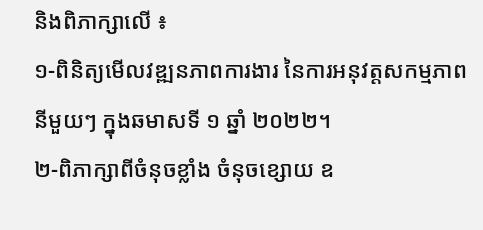និងពិភាក្សាលើ ៖
១-ពិនិត្យមើលវឌ្ឍនភាពការងារ នៃការអនុវត្តសកម្មភាពនីមួយៗ ក្នុងឆមាសទី ១ ឆ្នាំ ២០២២។
២-ពិភាក្សាពីចំនុចខ្លាំង ចំនុចខ្សោយ ឧ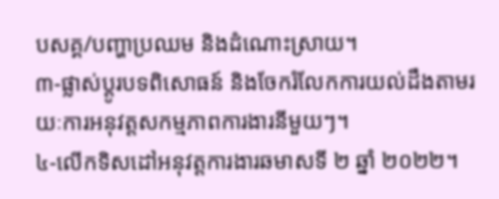បសគ្គ/បញ្ហាប្រឈម និងដំណោះស្រាយ។
៣-ផ្លាស់ប្តូរបទពិសោធន៍ និងចែករំលែកការយល់ដឹងតាមរយៈការអនុវត្តសកម្មភាពការងារនីមួយៗ។
៤-លើកទិសដៅអនុវត្តការងារឆមាសទី ២ ឆ្នាំ ២០២២។